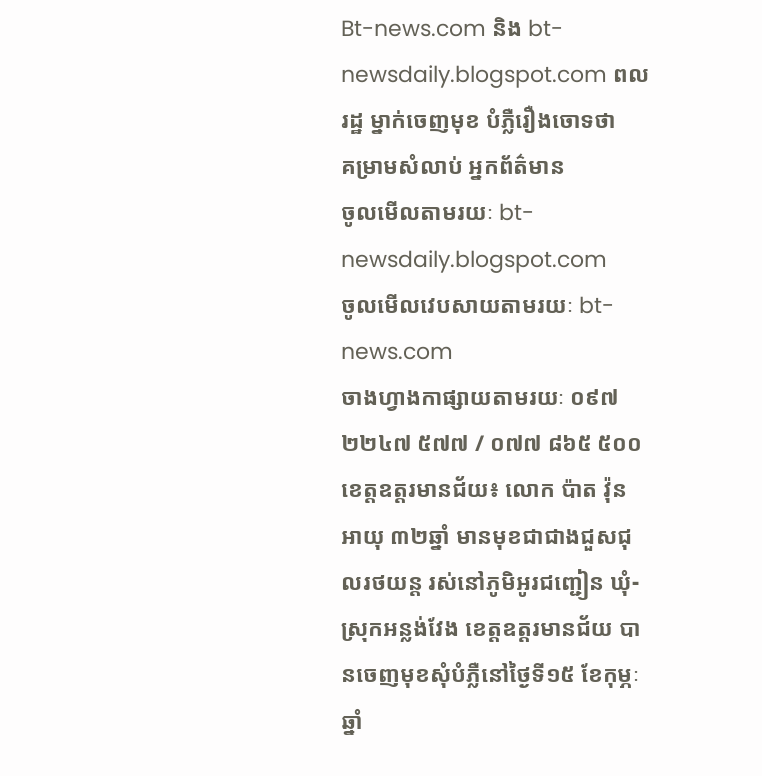Bt-news.com និង bt-newsdaily.blogspot.com ពលរដ្ឋ ម្នាក់ចេញមុខ បំភ្លឺរឿងចោទថា
គម្រាមសំលាប់ អ្នកព័ត៌មាន
ចូលមើលតាមរយៈ bt-newsdaily.blogspot.com
ចូលមើលវេបសាយតាមរយៈ bt-news.com
ចាងហ្វាងកាផ្សាយតាមរយៈ ០៩៧ ២២៤៧ ៥៧៧ / ០៧៧ ៨៦៥ ៥០០
ខេត្តឧត្តរមានជ័យ៖ លោក ប៉ាត វ៉ុន អាយុ ៣២ឆ្នាំ មានមុខជាជាងជួសជុលរថយន្ត រស់នៅភូមិអូរជញ្ជៀន ឃុំ-ស្រុកអន្លង់វែង ខេត្តឧត្តរមានជ័យ បានចេញមុខសុំបំភ្លឺនៅថ្ងៃទី១៥ ខែកុម្ភៈ ឆ្នាំ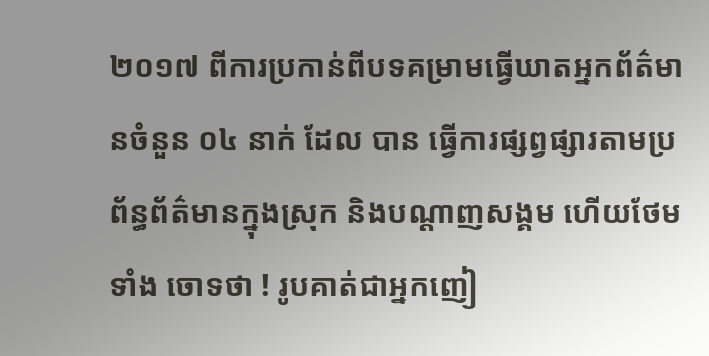២០១៧ ពីការប្រកាន់ពីបទគម្រាមធ្វើឃាតអ្នកព័ត៌មានចំនួន ០៤ នាក់ ដែល បាន ធ្វើការផ្សព្វផ្សារតាមប្រព័ន្ធព័ត៌មានក្នុងស្រុក និងបណ្តាញសង្គម ហើយថែម ទាំង ចោទថា ! រូបគាត់ជាអ្នកញៀ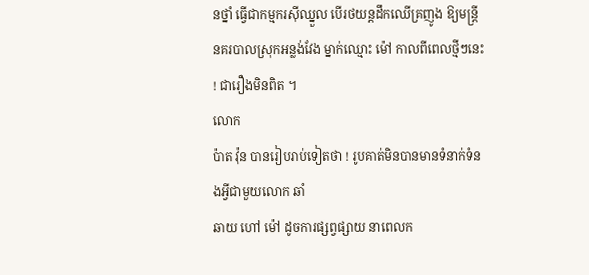នថ្នាំ ធ្វើជាកម្មករស៊ីឈ្នួល បើរថយន្តដឹកឈើគ្រញូង ឱ្យមន្រ្តី នគរបាលស្រុកអន្លង់វែង ម្នាក់ឈ្មោះ ម៉ៅ កាលពីពេលថ្មីៗនេះ ! ជារឿងមិនពិត ។
លោក
ប៉ាត វ៉ុន បានរៀបរាប់ទៀតថា ! រូបគាត់មិនបានមានទំនាក់ទំនងអ្វីជាមួយលោក ឆាំ
ឆាយ ហៅ ម៉ៅ ដូចការផ្សព្វផ្សាយ នាពេលក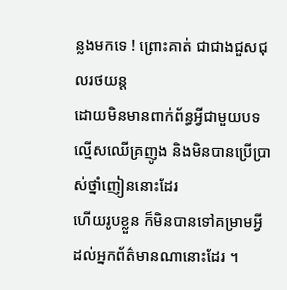ន្លងមកទេ ! ព្រោះគាត់ ជាជាងជួសជុលរថយន្ត
ដោយមិនមានពាក់ព័ន្ធអ្វីជាមួយបទល្មើសឈើគ្រញូង និងមិនបានប្រើប្រាស់ថ្នាំញៀននោះដែរ
ហើយរូបខ្លួន ក៏មិនបានទៅគម្រាមអ្វី ដល់អ្នកព័ត៌មានណានោះដែរ ។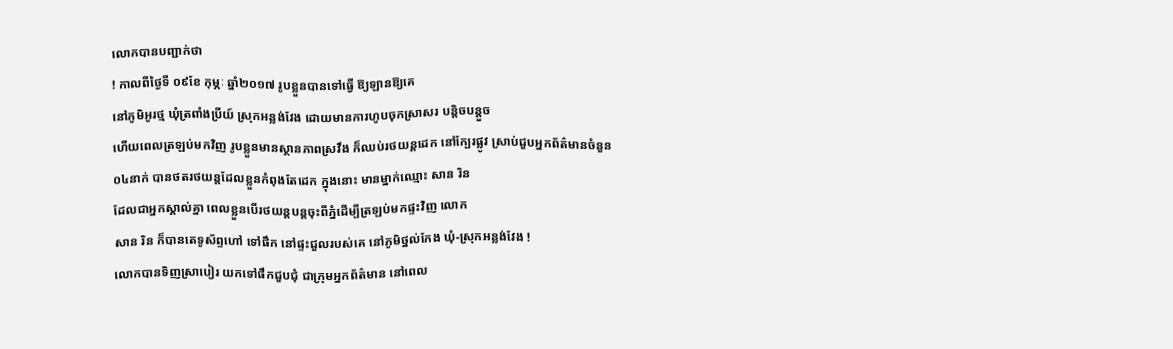លោកបានបញ្ជាក់ថា
! កាលពីថ្ងៃទី ០៩ខែ កុម្ភៈ ឆ្នាំ២០១៧ រូបខ្លួនបានទៅធ្វើ ឱ្យឡានឱ្យគេ
នៅភូមិអូរថ្ម ឃុំត្រពាំងប្រីយ៍ ស្រុកអន្លង់វែង ដោយមានការហូបចុកស្រាសរ បន្តិចបន្តួច
ហើយពេលត្រឡប់មកវិញ រូបខ្លួនមានស្ថានភាពស្រវឹង ក៏ឈប់រថយន្តដេក នៅក្បែរផ្លូវ ស្រាប់ជួបអ្នកព័ត៌មានចំនួន
០៤នាក់ បានថតរថយន្តដែលខ្លួនកំពុងតែដេក ក្នុងនោះ មានម្នាក់ឈ្មោះ សាន រិន
ដែលជាអ្នកស្គាល់គ្នា ពេលខ្លួនបើរថយន្តបន្តចុះពីភ្នំដើម្បីត្រឡប់មកផ្ទះវិញ លោក
សាន រិន ក៏បានតេទូស័ព្ទហៅ ទៅផឹក នៅផ្ទះជួលរបស់គេ នៅភូមិថ្នល់កែង ឃុំ-ស្រុកអន្លង់វែង !
លោកបានទិញស្រាបៀរ យកទៅផឹកជួបជុំ ជាក្រុមអ្នកព័ត៌មាន នៅពេល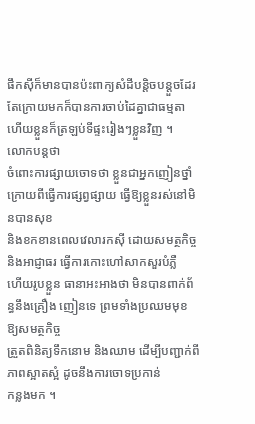ផឹកស៊ីក៏មានបានប៉ះពាក្យសំដីបន្តិចបន្តួចដែរ
តែក្រោយមកក៏បានការចាប់ដៃគ្នាជាធម្មតា ហើយខ្លួនក៏ត្រឡប់ទីផ្ទះរៀងៗខ្លួនវិញ ។
លោកបន្តថា
ចំពោះការផ្សាយចោទថា ខ្លួនជាអ្នកញៀនថ្នាំ ក្រោយពីធ្វើការផ្សព្វផ្សាយ ធ្វើឱ្យខ្លួនរស់នៅមិនបានសុខ
និងខកខានពេលវេលារកស៊ី ដោយសមត្ថកិច្ច និងអាជ្ញាធរ ធ្វើការកោះហៅសាកសួរបំភ្លឺ
ហើយរូបខ្លួន ធានាអះអាងថា មិនបានពាក់ព័ន្ធនឹងគ្រឿង ញៀនទេ ព្រមទាំងប្រឈមមុខ ឱ្យសមត្ថកិច្ច
ត្រួតពិនិត្យទឹកនោម និងឈាម ដើម្បីបញ្ជាក់ពីភាពស្អាតស្អំ ដូចនឹងការចោទប្រកាន់
កន្លងមក ។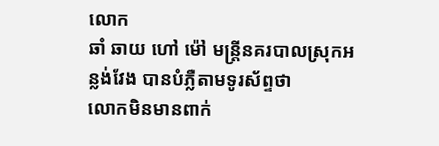លោក
ឆាំ ឆាយ ហៅ ម៉ៅ មន្រ្តីនគរបាលស្រុកអន្លង់វែង បានបំភ្លឺតាមទូរស័ព្ទថា
លោកមិនមានពាក់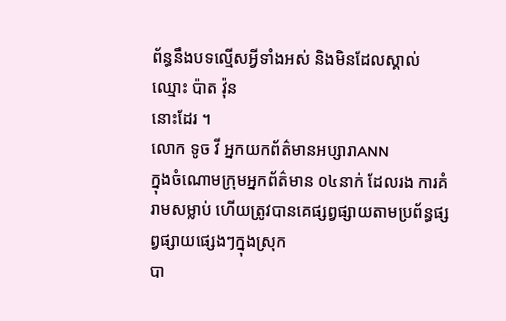ព័ន្ធនឹងបទល្មើសអ្វីទាំងអស់ និងមិនដែលស្គាល់ឈ្មោះ ប៉ាត វ៉ុន
នោះដែរ ។
លោក ទូច វី អ្នកយកព័ត៌មានអប្សារាANN
ក្នុងចំណោមក្រុមអ្នកព័ត៌មាន ០៤នាក់ ដែលរង ការគំរាមសម្លាប់ ហើយត្រូវបានគេផ្សព្វផ្សាយតាមប្រព័ន្ធផ្សព្វផ្សាយផ្សេងៗក្នុងស្រុក
បា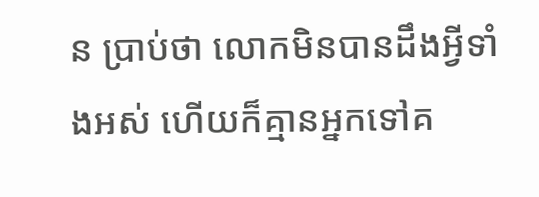ន ប្រាប់ថា លោកមិនបានដឹងអ្វីទាំងអស់ ហើយក៏គ្មានអ្នកទៅគ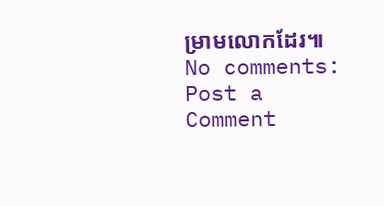ម្រាមលោកដែរ៕
No comments:
Post a Comment